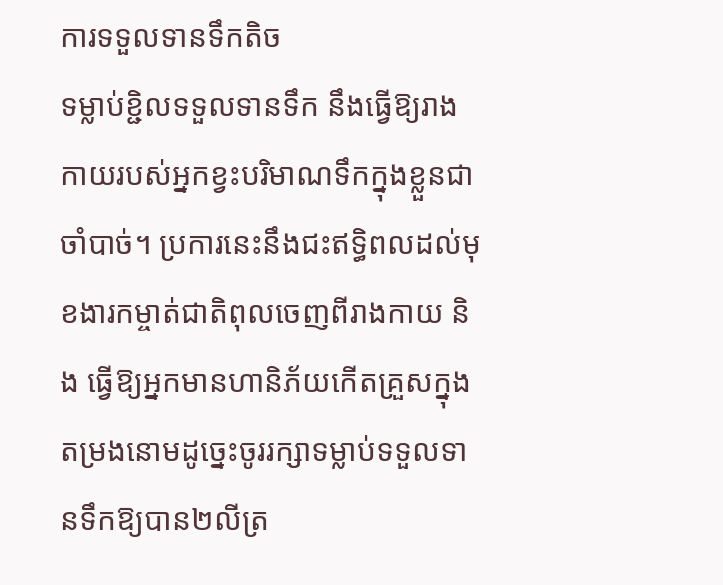ការទទួលទានទឹកតិច
ទម្លាប់ខ្ជិលទទួលទានទឹក នឹងធ្វើឱ្យរាងកាយរបស់អ្នកខ្វះបរិមាណទឹកក្នុងខ្លួនជាចាំបាច់។ ប្រការនេះនឹងជះឥទ្ធិពលដល់មុខងារកម្ចាត់ជាតិពុលចេញពីរាងកាយ និង ធ្វើឱ្យអ្នកមានហានិភ័យកើតគ្រួសក្នុងតម្រងនោមដូច្នេះចូររក្សាទម្លាប់ទទួលទានទឹកឱ្យបាន២លីត្រ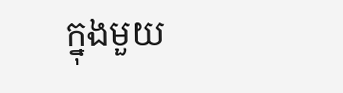ក្នុងមួយ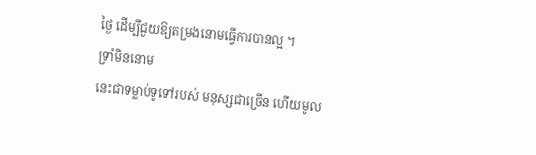ថ្ងៃ ដើម្បីជួយឱ្យតម្រងនោមធ្វើការបានល្អ ។
ទ្រាំមិននោម
នេះជាទម្លាប់ទូទៅរបស់ មនុស្សជាច្រើន ហើយមូល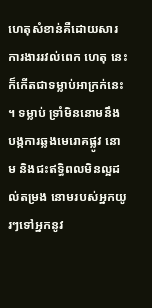ហេតុសំខាន់គឺដោយសារការងាររវល់ពេក ហេតុ នេះ ក៏កើតជាទម្លាប់អាក្រក់នេះ ។ ទម្លាប់ ទ្រាំមិននោមនឹងបង្កការឆ្លងមេរោគផ្លូវ នោម និងជះឥទ្ធិពលមិនល្អដល់តម្រង នោមរបស់អ្នកយូរៗទៅអ្នកនូវ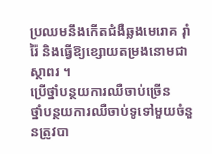ប្រឈមនឹងកើតជំងឺឆ្លងមេរោគ រ៉ាំរ៉ៃ និងធ្វើឱ្យខ្សោយតម្រងនោមជាស្ថាពរ ។
ប្រើថ្នាំបន្ថយការឈឺចាប់ច្រើន
ថ្នាំបន្ថយការឈឺចាប់ទូទៅមួយចំនួនត្រូវបា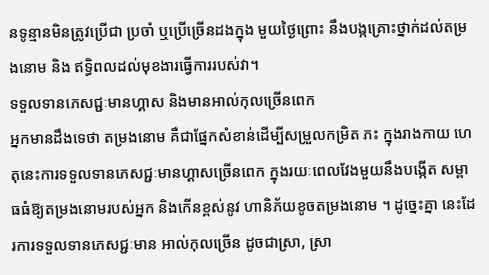នទូន្មានមិនត្រូវប្រើជា ប្រចាំ ឬប្រើច្រើនដងក្នុង មួយថ្ងៃព្រោះ នឹងបង្កគ្រោះថ្នាក់ដល់តម្រងនោម និង ឥទ្ធិពលដល់មុខងារធ្វើការរបស់វា។
ទទួលទានភេសជ្ជៈមានហ្គាស និងមានអាល់កុលច្រើនពេក
អ្នកមានដឹងទេថា តម្រងនោម គឺជាផ្នែកសំខាន់ដើម្បីសម្រួលកម្រិត ភះ ក្នុងរាងកាយ ហេតុនេះការទទួលទានភេសជ្ជៈមានហ្គាសច្រើនពេក ក្នុងរយៈពេលវែងមួយនឹងបង្កើត សម្ពាធធំឱ្យតម្រងនោមរបស់អ្នក និងកើនខ្ពស់នូវ ហានិភ័យខូចតម្រងនោម ។ ដូច្នេះគ្នា នេះដែរការទទួលទានភេសជ្ជៈមាន អាល់កុលច្រើន ដូចជាស្រា, ស្រា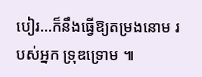បៀរ…ក៏នឹងធ្វើឱ្យតម្រងនោម របស់អ្នក ទ្រុឌទ្រោម ៕